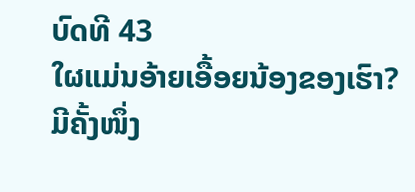ບົດທີ 43
ໃຜແມ່ນອ້າຍເອື້ອຍນ້ອງຂອງເຮົາ?
ມີຄັ້ງໜຶ່ງ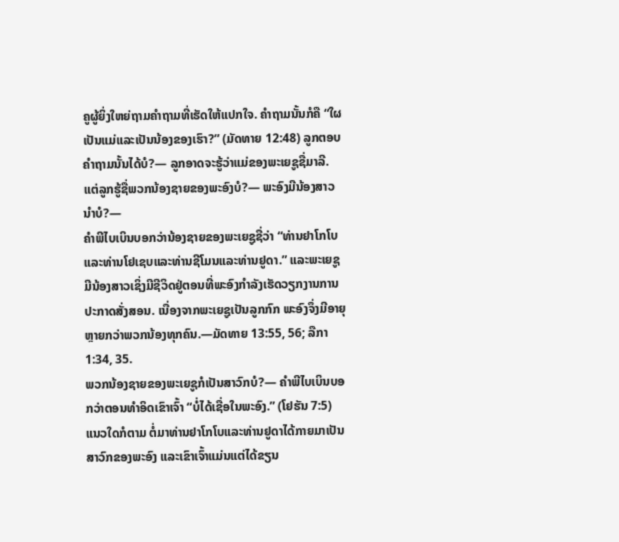ຄູຜູ້ຍິ່ງໃຫຍ່ຖາມຄຳຖາມທີ່ເຮັດໃຫ້ແປກໃຈ. ຄຳຖາມນັ້ນກໍຄື “ໃຜເປັນແມ່ແລະເປັນນ້ອງຂອງເຮົາ?” (ມັດທາຍ 12:48) ລູກຕອບຄຳຖາມນັ້ນໄດ້ບໍ?— ລູກອາດຈະຮູ້ວ່າແມ່ຂອງພະເຍຊູຊື່ມາລີ. ແຕ່ລູກຮູ້ຊື່ພວກນ້ອງຊາຍຂອງພະອົງບໍ?— ພະອົງມີນ້ອງສາວນຳບໍ?—
ຄຳພີໄບເບິນບອກວ່ານ້ອງຊາຍຂອງພະເຍຊູຊື່ວ່າ “ທ່ານຢາໂກໂບ ແລະທ່ານໂຢເຊບແລະທ່ານຊີໂມນແລະທ່ານຢູດາ.” ແລະພະເຍຊູມີນ້ອງສາວເຊິ່ງມີຊີວິດຢູ່ຕອນທີ່ພະອົງກຳລັງເຮັດວຽກງານການປະກາດສັ່ງສອນ. ເນື່ອງຈາກພະເຍຊູເປັນລູກກົກ ພະອົງຈຶ່ງມີອາຍຸຫຼາຍກວ່າພວກນ້ອງທຸກຄົນ.—ມັດທາຍ 13:55, 56; ລືກາ 1:34, 35.
ພວກນ້ອງຊາຍຂອງພະເຍຊູກໍເປັນສາວົກບໍ?— ຄຳພີໄບເບິນບອກວ່າຕອນທຳອິດເຂົາເຈົ້າ “ບໍ່ໄດ້ເຊື່ອໃນພະອົງ.” (ໂຢຮັນ 7:5) ແນວໃດກໍຕາມ ຕໍ່ມາທ່ານຢາໂກໂບແລະທ່ານຢູດາໄດ້ກາຍມາເປັນສາວົກຂອງພະອົງ ແລະເຂົາເຈົ້າແມ່ນແຕ່ໄດ້ຂຽນ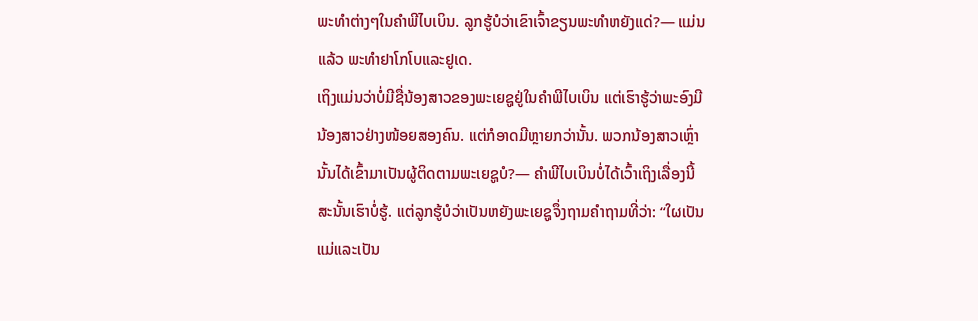ພະທຳຕ່າງໆໃນຄຳພີໄບເບິນ. ລູກຮູ້ບໍວ່າເຂົາເຈົ້າຂຽນພະທຳຫຍັງແດ່?— ແມ່ນແລ້ວ ພະທຳຢາໂກໂບແລະຢູເດ.
ເຖິງແມ່ນວ່າບໍ່ມີຊື່ນ້ອງສາວຂອງພະເຍຊູຢູ່ໃນຄຳພີໄບເບິນ ແຕ່ເຮົາຮູ້ວ່າພະອົງມີນ້ອງສາວຢ່າງໜ້ອຍສອງຄົນ. ແຕ່ກໍອາດມີຫຼາຍກວ່ານັ້ນ. ພວກນ້ອງສາວເຫຼົ່ານັ້ນໄດ້ເຂົ້າມາເປັນຜູ້ຕິດຕາມພະເຍຊູບໍ?— ຄຳພີໄບເບິນບໍ່ໄດ້ເວົ້າເຖິງເລື່ອງນີ້ ສະນັ້ນເຮົາບໍ່ຮູ້. ແຕ່ລູກຮູ້ບໍວ່າເປັນຫຍັງພະເຍຊູຈຶ່ງຖາມຄຳຖາມທີ່ວ່າ: “ໃຜເປັນແມ່ແລະເປັນ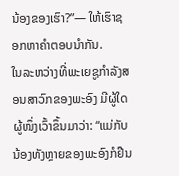ນ້ອງຂອງເຮົາ?”— ໃຫ້ເຮົາຊອກຫາຄຳຕອບນຳກັນ.
ໃນລະຫວ່າງທີ່ພະເຍຊູກຳລັງສອນສາວົກຂອງພະອົງ ມີຜູ້ໃດຜູ້ໜຶ່ງເວົ້າຂຶ້ນມາວ່າ: “ແມ່ກັບນ້ອງທັງຫຼາຍຂອງພະອົງກໍຢືນ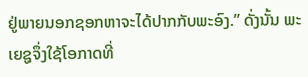ຢູ່ພາຍນອກຊອກຫາຈະໄດ້ປາກກັບພະອົງ.” ດັ່ງນັ້ນ ພະເຍຊູຈຶ່ງໃຊ້ໂອກາດທີ່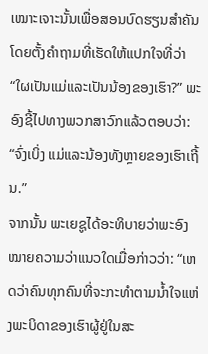ເໝາະເຈາະນັ້ນເພື່ອສອນບົດຮຽນສຳຄັນໂດຍຕັ້ງຄຳຖາມທີ່ເຮັດໃຫ້ແປກໃຈທີ່ວ່າ “ໃຜເປັນແມ່ແລະເປັນນ້ອງຂອງເຮົາ?” ພະອົງຊີ້ໄປທາງພວກສາວົກແລ້ວຕອບວ່າ: “ຈົ່ງເບິ່ງ ແມ່ແລະນ້ອງທັງຫຼາຍຂອງເຮົາເຖີ້ນ.”
ຈາກນັ້ນ ພະເຍຊູໄດ້ອະທິບາຍວ່າພະອົງໝາຍຄວາມວ່າແນວໃດເມື່ອກ່າວວ່າ: “ເຫດວ່າຄົນທຸກຄົນທີ່ຈະກະທຳຕາມນ້ຳໃຈແຫ່ງພະບິດາຂອງເຮົາຜູ້ຢູ່ໃນສະ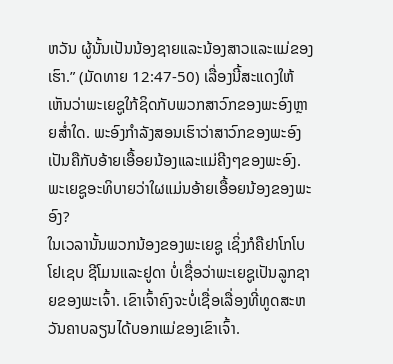ຫວັນ ຜູ້ນັ້ນເປັນນ້ອງຊາຍແລະນ້ອງສາວແລະແມ່ຂອງເຮົາ.” (ມັດທາຍ 12:47-50) ເລື່ອງນີ້ສະແດງໃຫ້ເຫັນວ່າພະເຍຊູໃກ້ຊິດກັບພວກສາວົກຂອງພະອົງຫຼາຍສ່ຳໃດ. ພະອົງກຳລັງສອນເຮົາວ່າສາວົກຂອງພະອົງເປັນຄືກັບອ້າຍເອື້ອຍນ້ອງແລະແມ່ຄີງໆຂອງພະອົງ.
ພະເຍຊູອະທິບາຍວ່າໃຜແມ່ນອ້າຍເອື້ອຍນ້ອງຂອງພະອົງ?
ໃນເວລານັ້ນພວກນ້ອງຂອງພະເຍຊູ ເຊິ່ງກໍຄືຢາໂກໂບ ໂຢເຊບ ຊີໂມນແລະຢູດາ ບໍ່ເຊື່ອວ່າພະເຍຊູເປັນລູກຊາຍຂອງພະເຈົ້າ. ເຂົາເຈົ້າຄົງຈະບໍ່ເຊື່ອເລື່ອງທີ່ທູດສະຫວັນຄາບລຽນໄດ້ບອກແມ່ຂອງເຂົາເຈົ້າ.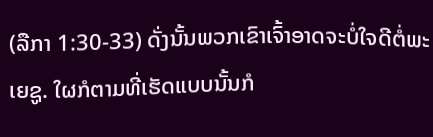(ລືກາ 1:30-33) ດັ່ງນັ້ນພວກເຂົາເຈົ້າອາດຈະບໍ່ໃຈດີຕໍ່ພະເຍຊູ. ໃຜກໍຕາມທີ່ເຮັດແບບນັ້ນກໍ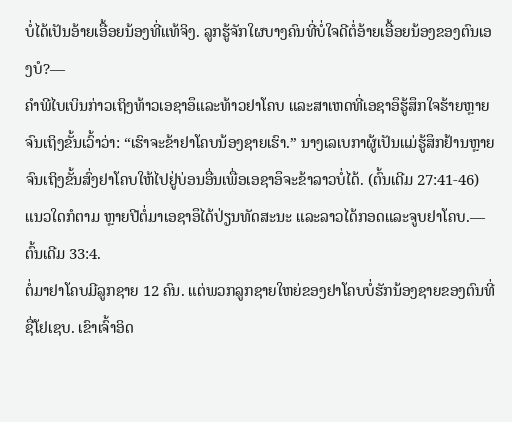ບໍ່ໄດ້ເປັນອ້າຍເອື້ອຍນ້ອງທີ່ແທ້ຈິງ. ລູກຮູ້ຈັກໃຜບາງຄົນທີ່ບໍ່ໃຈດີຕໍ່ອ້າຍເອື້ອຍນ້ອງຂອງຕົນເອງບໍ?—
ຄຳພີໄບເບິນກ່າວເຖິງທ້າວເອຊາອຶແລະທ້າວຢາໂຄບ ແລະສາເຫດທີ່ເອຊາອຶຮູ້ສຶກໃຈຮ້າຍຫຼາຍຈົນເຖິງຂັ້ນເວົ້າວ່າ: “ເຮົາຈະຂ້າຢາໂຄບນ້ອງຊາຍເຮົາ.” ນາງເລເບກາຜູ້ເປັນແມ່ຮູ້ສຶກຢ້ານຫຼາຍຈົນເຖິງຂັ້ນສົ່ງຢາໂຄບໃຫ້ໄປຢູ່ບ່ອນອື່ນເພື່ອເອຊາອຶຈະຂ້າລາວບໍ່ໄດ້. (ຕົ້ນເດີມ 27:41-46) ແນວໃດກໍຕາມ ຫຼາຍປີຕໍ່ມາເອຊາອຶໄດ້ປ່ຽນທັດສະນະ ແລະລາວໄດ້ກອດແລະຈູບຢາໂຄບ.—ຕົ້ນເດີມ 33:4.
ຕໍ່ມາຢາໂຄບມີລູກຊາຍ 12 ຄົນ. ແຕ່ພວກລູກຊາຍໃຫຍ່ຂອງຢາໂຄບບໍ່ຮັກນ້ອງຊາຍຂອງຕົນທີ່ຊື່ໂຢເຊບ. ເຂົາເຈົ້າອິດ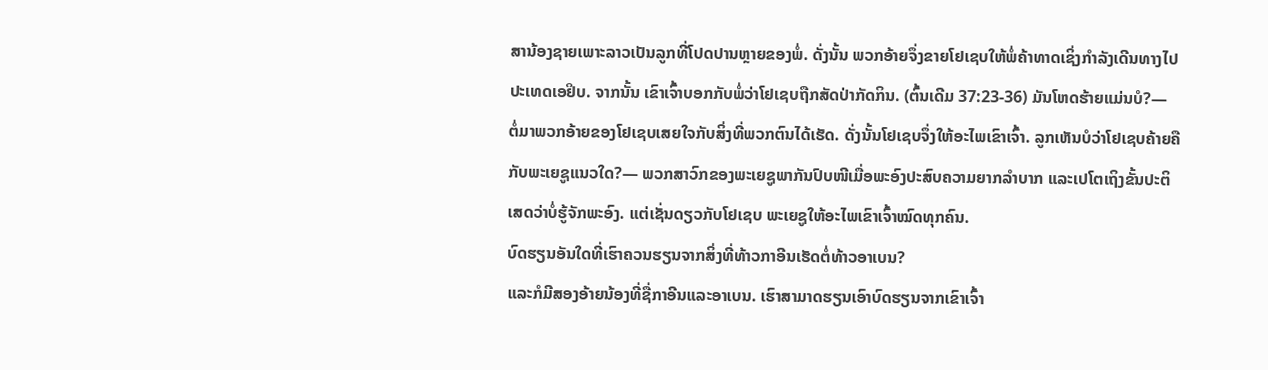ສານ້ອງຊາຍເພາະລາວເປັນລູກທີ່ໂປດປານຫຼາຍຂອງພໍ່. ດັ່ງນັ້ນ ພວກອ້າຍຈຶ່ງຂາຍໂຢເຊບໃຫ້ພໍ່ຄ້າທາດເຊິ່ງກຳລັງເດີນທາງໄປປະເທດເອຢິບ. ຈາກນັ້ນ ເຂົາເຈົ້າບອກກັບພໍ່ວ່າໂຢເຊບຖືກສັດປ່າກັດກິນ. (ຕົ້ນເດີມ 37:23-36) ມັນໂຫດຮ້າຍແມ່ນບໍ?—
ຕໍ່ມາພວກອ້າຍຂອງໂຢເຊບເສຍໃຈກັບສິ່ງທີ່ພວກຕົນໄດ້ເຮັດ. ດັ່ງນັ້ນໂຢເຊບຈຶ່ງໃຫ້ອະໄພເຂົາເຈົ້າ. ລູກເຫັນບໍວ່າໂຢເຊບຄ້າຍຄືກັບພະເຍຊູແນວໃດ?— ພວກສາວົກຂອງພະເຍຊູພາກັນປົບໜີເມື່ອພະອົງປະສົບຄວາມຍາກລຳບາກ ແລະເປໂຕເຖິງຂັ້ນປະຕິເສດວ່າບໍ່ຮູ້ຈັກພະອົງ. ແຕ່ເຊັ່ນດຽວກັບໂຢເຊບ ພະເຍຊູໃຫ້ອະໄພເຂົາເຈົ້າໝົດທຸກຄົນ.
ບົດຮຽນອັນໃດທີ່ເຮົາຄວນຮຽນຈາກສິ່ງທີ່ທ້າວກາອີນເຮັດຕໍ່ທ້າວອາເບນ?
ແລະກໍມີສອງອ້າຍນ້ອງທີ່ຊື່ກາອີນແລະອາເບນ. ເຮົາສາມາດຮຽນເອົາບົດຮຽນຈາກເຂົາເຈົ້າ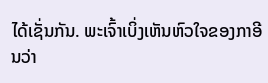ໄດ້ເຊັ່ນກັນ. ພະເຈົ້າເບິ່ງເຫັນຫົວໃຈຂອງກາອີນວ່າ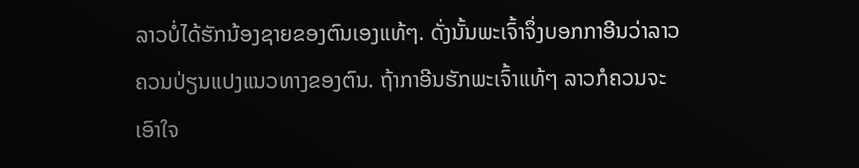ລາວບໍ່ໄດ້ຮັກນ້ອງຊາຍຂອງຕົນເອງແທ້ໆ. ດັ່ງນັ້ນພະເຈົ້າຈຶ່ງບອກກາອີນວ່າລາວຄວນປ່ຽນແປງແນວທາງຂອງຕົນ. ຖ້າກາອີນຮັກພະເຈົ້າແທ້ໆ ລາວກໍຄວນຈະເອົາໃຈ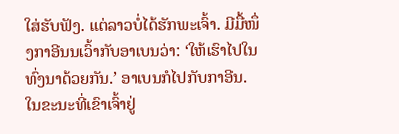ໃສ່ຮັບຟັງ. ແຕ່ລາວບໍ່ໄດ້ຮັກພະເຈົ້າ. ມີມື້ໜຶ່ງກາອີນນເວົ້າກັບອາເບນວ່າ: ‘ໃຫ້ເຮົາໄປໃນທົ່ງນາດ້ວຍກັນ.’ ອາເບນກໍໄປກັບກາອີນ. ໃນຂະນະທີ່ເຂົາເຈົ້າຢູ່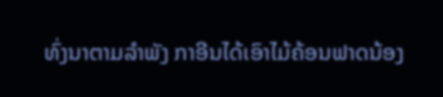ທົ່ງນາຕາມລຳພັງ ກາອີນໄດ້ເອົາໄມ້ຄ້ອນຟາດນ້ອງ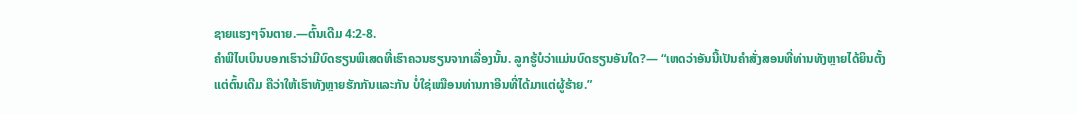ຊາຍແຮງໆຈົນຕາຍ.—ຕົ້ນເດີມ 4:2-8.
ຄຳພີໄບເບິນບອກເຮົາວ່າມີບົດຮຽນພິເສດທີ່ເຮົາຄວນຮຽນຈາກເລື່ອງນັ້ນ. ລູກຮູ້ບໍວ່າແມ່ນບົດຮຽນອັນໃດ?— “ເຫດວ່າອັນນີ້ເປັນຄຳສັ່ງສອນທີ່ທ່ານທັງຫຼາຍໄດ້ຍິນຕັ້ງແຕ່ຕົ້ນເດີມ ຄືວ່າໃຫ້ເຮົາທັງຫຼາຍຮັກກັນແລະກັນ ບໍ່ໃຊ່ເໝືອນທ່ານກາອີນທີ່ໄດ້ມາແຕ່ຜູ້ຮ້າຍ.”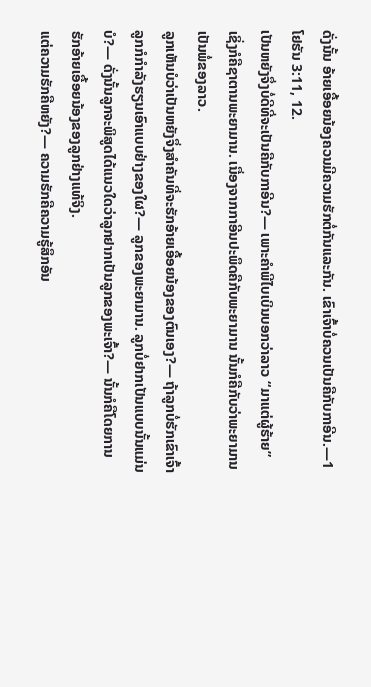ດັ່ງນັ້ນ ອ້າຍເອື້ອຍນ້ອງຄວນມີຄວາມຮັກຕໍ່ກັນແລະກັນ. ເຂົາເຈົ້າບໍ່ຄວນເປັນຄືກັບກາອີນ.—1 ໂຢຮັນ 3:11, 12.
ເປັນຫຍັງຈຶ່ງບໍ່ດີທີ່ຈະເປັນຄືກັບກາອີນ?— ເພາະຄຳພີໄບເບິນບອກວ່າລາວ “ມາແຕ່ຜູ້ຮ້າຍ” ເຊິ່ງກໍຄືຊາຕານພະຍາມານ. ເນື່ອງຈາກກາອີນປະພຶດຄືກັບພະຍາມານ ນັ້ນກໍຄືກັບວ່າພະຍາມານເປັນພໍ່ຂອງລາວ.
ລູກເຫັນບໍວ່າເປັນຫຍັງຈຶ່ງສຳຄັນທີ່ຈະຮັກອ້າຍເອື້ອຍນ້ອງຂອງຕົນເອງ?— ຖ້າລູກບໍ່ຮັກເຂົາເຈົ້າ ລູກກໍກຳລັງຮຽນເອົາແບບຢ່າງຂອງໃຜ?— ລູກຂອງພະຍາມານ. ລູກບໍ່ຢາກເປັນແບບນັ້ນແມ່ນບໍ?— ດັ່ງນັ້ນລູກຈະພິສູດໄດ້ແນວໃດວ່າລູກຢາກເປັນລູກຂອງພະເຈົ້າ?— ນັ້ນກໍຄືໂດຍການຮັກອ້າຍເອື້ອຍນ້ອງຂອງລູກຢ່າງແທ້ຈິງ.
ແຕ່ຄວາມຮັກຄືຫຍັງ?— ຄວາມຮັກຄືຄວາມຮູ້ສຶກອັນ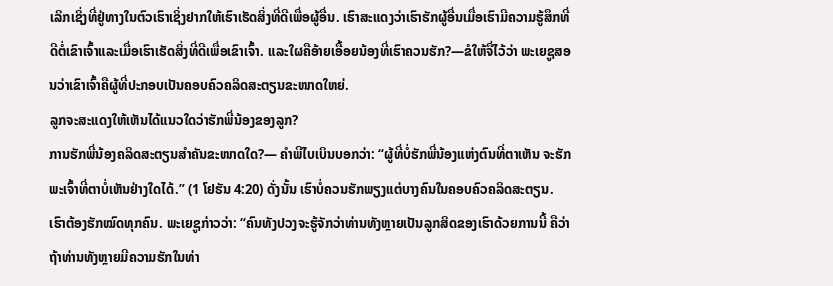ເລິກເຊິ່ງທີ່ຢູ່ທາງໃນຕົວເຮົາເຊິ່ງຢາກໃຫ້ເຮົາເຮັດສິ່ງທີ່ດີເພື່ອຜູ້ອື່ນ. ເຮົາສະແດງວ່າເຮົາຮັກຜູ້ອື່ນເມື່ອເຮົາມີຄວາມຮູ້ສຶກທີ່ດີຕໍ່ເຂົາເຈົ້າແລະເມື່ອເຮົາເຮັດສິ່ງທີ່ດີເພື່ອເຂົາເຈົ້າ. ແລະໃຜຄືອ້າຍເອື້ອຍນ້ອງທີ່ເຮົາຄວນຮັກ?—ຂໍໃຫ້ຈື່ໄວ້ວ່າ ພະເຍຊູສອນວ່າເຂົາເຈົ້າຄືຜູ້ທີ່ປະກອບເປັນຄອບຄົວຄລິດສະຕຽນຂະໜາດໃຫຍ່.
ລູກຈະສະແດງໃຫ້ເຫັນໄດ້ແນວໃດວ່າຮັກພີ່ນ້ອງຂອງລູກ?
ການຮັກພີ່ນ້ອງຄລິດສະຕຽນສຳຄັນຂະໜາດໃດ?— ຄຳພີໄບເບິນບອກວ່າ: “ຜູ້ທີ່ບໍ່ຮັກພີ່ນ້ອງແຫ່ງຕົນທີ່ຕາເຫັນ ຈະຮັກພະເຈົ້າທີ່ຕາບໍ່ເຫັນຢ່າງໃດໄດ້.” (1 ໂຢຮັນ 4:20) ດັ່ງນັ້ນ ເຮົາບໍ່ຄວນຮັກພຽງແຕ່ບາງຄົນໃນຄອບຄົວຄລິດສະຕຽນ. ເຮົາຕ້ອງຮັກໝົດທຸກຄົນ. ພະເຍຊູກ່າວວ່າ: “ຄົນທັງປວງຈະຮູ້ຈັກວ່າທ່ານທັງຫຼາຍເປັນລູກສິດຂອງເຮົາດ້ວຍການນີ້ ຄືວ່າຖ້າທ່ານທັງຫຼາຍມີຄວາມຮັກໃນທ່າ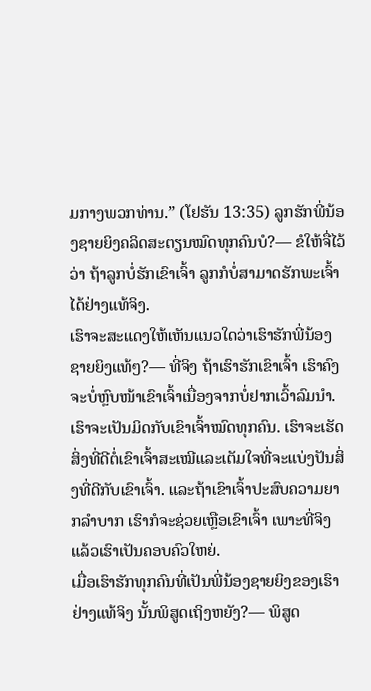ມກາງພວກທ່ານ.” (ໂຢຮັນ 13:35) ລູກຮັກພີ່ນ້ອງຊາຍຍິງຄລິດສະຕຽນໝົດທຸກຄົນບໍ?— ຂໍໃຫ້ຈື່ໄວ້ວ່າ ຖ້າລູກບໍ່ຮັກເຂົາເຈົ້າ ລູກກໍບໍ່ສາມາດຮັກພະເຈົ້າໄດ້ຢ່າງແທ້ຈິງ.
ເຮົາຈະສະແດງໃຫ້ເຫັນແນວໃດວ່າເຮົາຮັກພີ່ນ້ອງຊາຍຍິງແທ້ໆ?— ທີ່ຈິງ ຖ້າເຮົາຮັກເຂົາເຈົ້າ ເຮົາຄົງຈະບໍ່ຫຼົບໜ້າເຂົາເຈົ້າເນື່ອງຈາກບໍ່ຢາກເວົ້າລົມນຳ. ເຮົາຈະເປັນມິດກັບເຂົາເຈົ້າໝົດທຸກຄົນ. ເຮົາຈະເຮັດສິ່ງທີ່ດີຕໍ່ເຂົາເຈົ້າສະເໝີແລະເຕັມໃຈທີ່ຈະແບ່ງປັນສິ່ງທີ່ດີກັບເຂົາເຈົ້າ. ແລະຖ້າເຂົາເຈົ້າປະສົບຄວາມຍາກລຳບາກ ເຮົາກໍຈະຊ່ວຍເຫຼືອເຂົາເຈົ້າ ເພາະທີ່ຈິງແລ້ວເຮົາເປັນຄອບຄົວໃຫຍ່.
ເມື່ອເຮົາຮັກທຸກຄົນທີ່ເປັນພີ່ນ້ອງຊາຍຍິງຂອງເຮົາຢ່າງແທ້ຈິງ ນັ້ນພິສູດເຖິງຫຍັງ?— ພິສູດ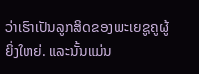ວ່າເຮົາເປັນລູກສິດຂອງພະເຍຊູຄູຜູ້ຍິ່ງໃຫຍ່. ແລະນັ້ນແມ່ນ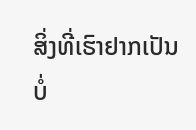ສິ່ງທີ່ເຮົາຢາກເປັນບໍ່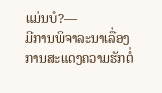ແມ່ນບໍ?—
ມີການພິຈາລະນາເລື່ອງການສະແດງຄວາມຮັກຕໍ່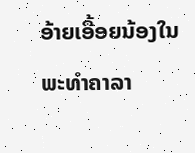ອ້າຍເອື້ອຍນ້ອງໃນພະທຳຄາລາ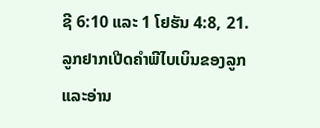ຊີ 6:10 ແລະ 1 ໂຢຮັນ 4:8, 21. ລູກຢາກເປີດຄຳພີໄບເບິນຂອງລູກແລະອ່ານ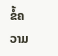ຂໍ້ຄວາມ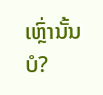ເຫຼົ່ານັ້ນບໍ?